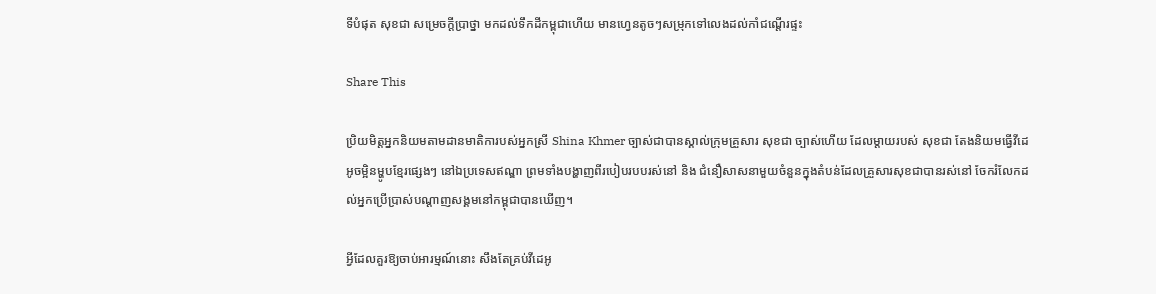ទីបំផុត សុខជា សម្រេចក្ដីប្រាថ្នា មកដល់ទឹកដីកម្ពុជាហើយ មានហ្វេនតូចៗសម្រុកទៅលេងដល់កាំជណ្ដើរផ្ទះ

Share This

ប្រិយមិត្តអ្នកនិយមតាមដានមាតិការបស់អ្នកស្រី Shina Khmer ច្បាស់ជាបានស្គាល់ក្រុមគ្រួសារ សុខជា ច្បាស់ហើយ ដែលម្ដាយរបស់ សុខជា តែងនិយមធ្វើវីដេអូចម្អិនម្ហូបខ្មែរផ្សេងៗ នៅឯប្រទេសឥណ្ឌា ព្រមទាំងបង្ហាញពីរបៀបរបបរស់នៅ និង ជំនឿសាសនាមួយចំនួនក្នុងតំបន់ដែលគ្រួសារសុខជាបានរស់នៅ ចែករំលែកដល់អ្នកប្រើប្រាស់បណ្ដាញសង្គមនៅកម្ពុជាបានឃើញ។

អ្វីដែលគួរឱ្យចាប់អារម្មណ៍នោះ សឹងតែគ្រប់វីដេអូ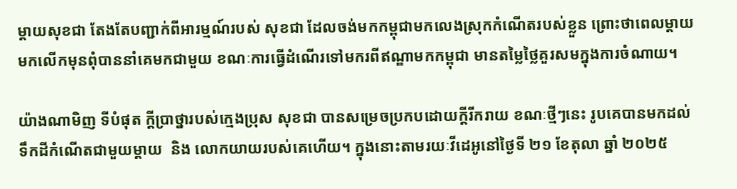ម្ដាយសុខជា តែងតែបញ្ជាក់ពីអារម្មណ៍របស់ សុខជា ដែលចង់មកកម្ពុជាមកលេងស្រុកកំណើតរបស់ខ្លួន ព្រោះថាពេលម្ដាយមកលើកមុនពុំបាននាំគេមកជាមួយ ខណៈការធ្វើដំណើរទៅមករពីឥណ្ឌាមកកម្ពុជា មានតម្លៃថ្លៃគួរសមក្នុងការចំណាយ។

យ៉ាងណាមិញ ទីបំផុត ក្ដីប្រាថ្នារបស់ក្មេងប្រុស សុខជា បានសម្រេចប្រកបដោយក្ដីរីករាយ ខណៈថ្មីៗនេះ រូបគេបានមកដល់ទឹកដីកំណើតជាមួយម្ដាយ  និង លោកយាយរបស់គេហើយ។ ក្នុងនោះតាមរយៈវីដេអូនៅថ្ងៃទី ២១ ខែតុលា ឆ្នាំ ២០២៥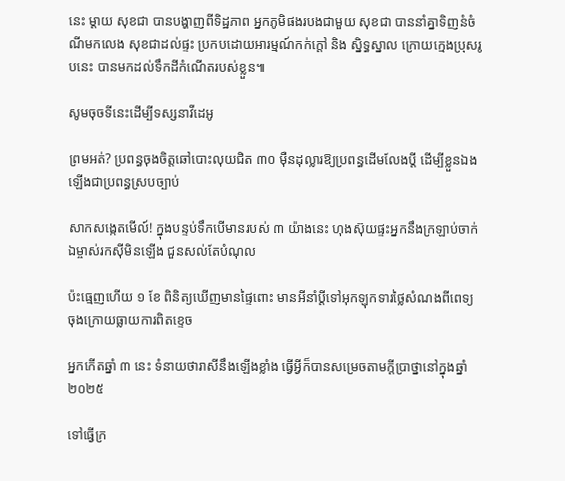នេះ ម្ដាយ សុខជា បានបង្ហាញពីទិដ្ឋភាព អ្នកភូមិផងរបងជាមួយ សុខជា បាននាំគ្នាទិញនំចំណីមកលេង សុខជាដល់ផ្ទះ ប្រកបដោយអារម្មណ៍កក់ក្ដៅ និង ស្និទ្ធស្នាល ក្រោយក្មេងប្រុសរូបនេះ បានមកដល់ទឹកដីកំណើតរបស់ខ្លួន៕

សូមចុចទីនេះដើម្បីទស្សនាវីដេអូ

ព្រមអត់? ប្រពន្ធចុងចិត្តឆៅបោះលុយជិត ៣០ ម៉ឺនដុល្លារឱ្យប្រពន្ធដើមលែងប្តី ដើម្បីខ្លួនឯងឡើងជាប្រពន្ធស្របច្បាប់

សាកសង្កេតមើល៍! ក្នុងបន្ទប់ទឹកបើមានរបស់ ៣ យ៉ាងនេះ ហុងស៊ុយផ្ទះអ្នកនឹងក្រឡាប់ចាក់ ឯម្ចាស់រកស៊ីមិនឡើង ជួនសល់តែបំណុល

ប៉ះធ្មេញហើយ ១ ខែ ពិនិត្យឃើញមានផ្ទៃពោះ មានអីនាំប្ដីទៅអុកឡុកទារថ្លៃសំណងពីពេទ្យ ចុងក្រោយធ្លាយការពិតខ្ទេច

អ្នកកើតឆ្នាំ ៣ នេះ ទំនាយថារាសីនឹងឡើងខ្លាំង ធ្វើអ្វីក៏បានសម្រេចតាមក្ដីប្រាថ្នានៅក្នុងឆ្នាំ ២០២៥

ទៅធ្វើក្រ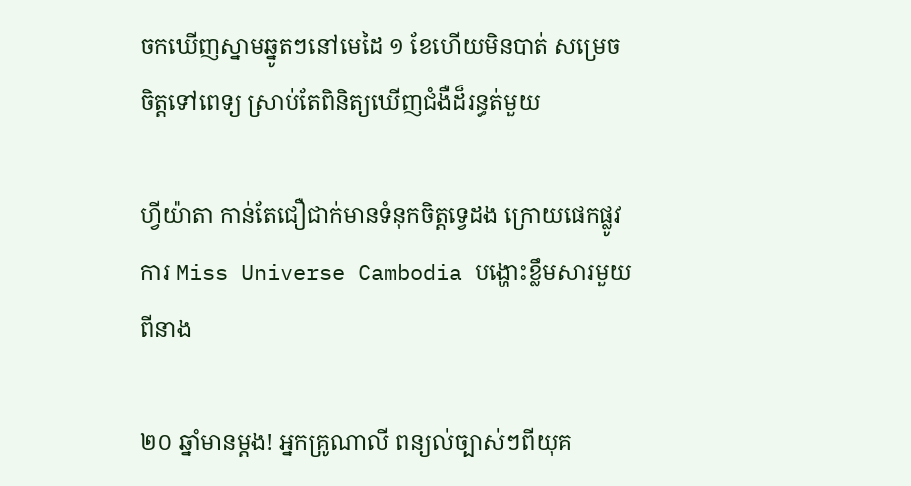ចកឃើញស្នាមឆ្នូតៗនៅមេដៃ ១ ខែហើយមិនបាត់ សម្រេចចិត្តទៅពេទ្យ ស្រាប់តែពិនិត្យឃើញជំងឺដ៏រន្ធត់មួយ

ហ្វីយ៉ាតា កាន់តែជឿជាក់មានទំនុកចិត្តទ្វេដង ក្រោយផេកផ្លូវការ Miss Universe Cambodia បង្ហោះខ្លឹមសារមួយពីនាង

២០ ឆ្នាំមានម្ដង! អ្នកគ្រូណាលី ពន្យល់ច្បាស់ៗពីយុគ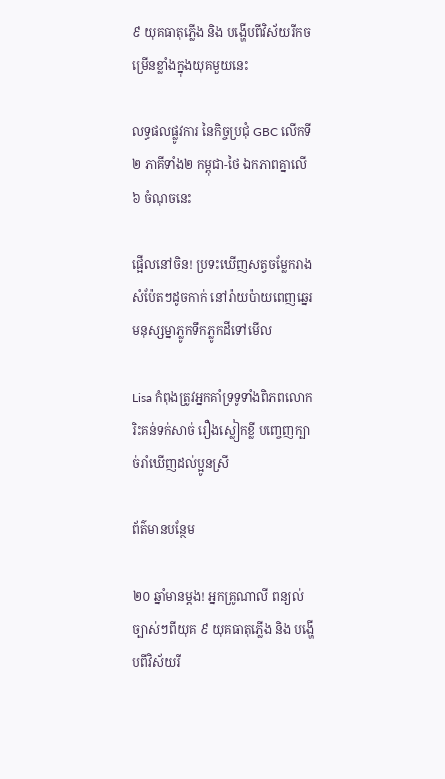៩ យុគធាតុភ្លើង និង បង្ហើបពីវិស័យរីកចម្រើនខ្លាំងក្នុងយុគមួយនេះ

លទ្ធផលផ្លូវការ នៃកិច្ចប្រជុំ GBC លើកទី ២ ភាគីទាំង២ កម្ពុជា-ថៃ ឯកភាពគ្នាលើ ៦ ចំណុចនេះ

ផ្អើលនៅចិន! ប្រទះឃើញសត្វចម្លែករាងសំប៉ែតៗដូចកាក់ នៅរ៉ាយប៉ាយពេញឆ្នេរ មនុស្សម្នាភ្លូកទឹកភ្លូកដីទៅមើល

Lisa កំពុងត្រូវអ្នកគាំទ្រទូទាំងពិភពលោករិះគន់ទក់សាច់ រឿងស្លៀកខ្លី បញ្ចេញក្បាច់រាំឃើញដល់ប្អូនស្រី

ព័ត៌មានបន្ថែម

២០ ឆ្នាំមានម្ដង! អ្នកគ្រូណាលី ពន្យល់ច្បាស់ៗពីយុគ ៩ យុគធាតុភ្លើង និង បង្ហើបពីវិស័យរី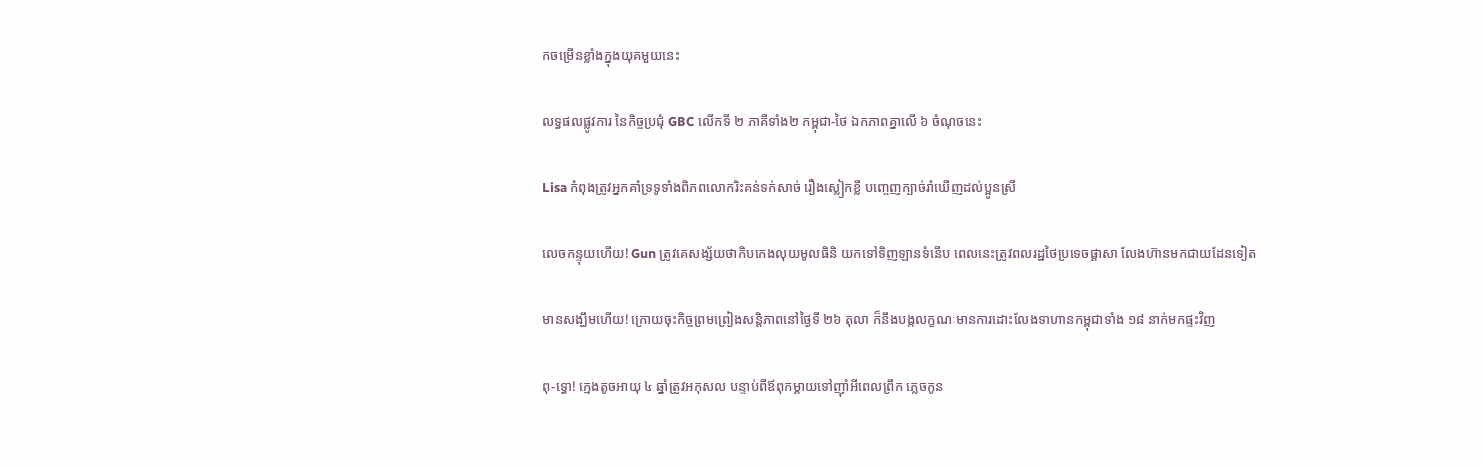កចម្រើនខ្លាំងក្នុងយុគមួយនេះ

លទ្ធផលផ្លូវការ នៃកិច្ចប្រជុំ GBC លើកទី ២ ភាគីទាំង២ កម្ពុជា-ថៃ ឯកភាពគ្នាលើ ៦ ចំណុចនេះ

Lisa កំពុងត្រូវអ្នកគាំទ្រទូទាំងពិភពលោករិះគន់ទក់សាច់ រឿងស្លៀកខ្លី បញ្ចេញក្បាច់រាំឃើញដល់ប្អូនស្រី

លេចកន្ទុយហើយ! Gun ត្រូវគេសង្ស័យថាកិបកេងលុយមូលធិនិ យកទៅទិញឡានទំនើប ពេលនេះត្រូវពលរដ្ឋថៃប្រទេចផ្តាសា លែងហ៊ានមកជាយដែនទៀត

មានសង្ឃឹមហើយ! ក្រោយចុះកិច្ចព្រមព្រៀងសន្តិភាពនៅថ្ងៃទី ២៦ តុលា ក៏នឹងបង្កលក្ខណៈមានការដោះលែងទាហានកម្ពុជាទាំង ១៨ នាក់មកផ្ទះវិញ

ពុ-ទ្ធោ! ក្មេងតូចអាយុ ៤ ឆ្នាំត្រូវអកុសល បន្ទាប់ពីឪពុកម្ដាយទៅញ៉ាំអីពេលព្រឹក ភ្លេចកូន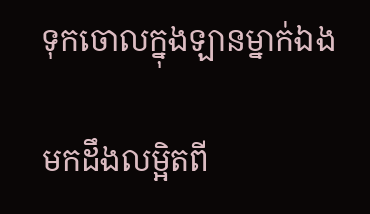ទុកចោលក្នុងឡានម្នាក់ឯង

មកដឹងលម្អិតពី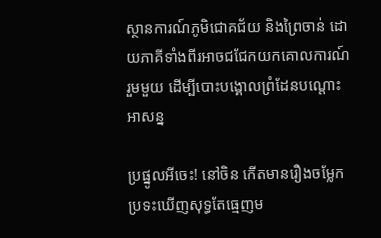ស្ថានការណ៍ភូមិជោគជ័យ និងព្រៃចាន់ ដោយភាគីទាំងពីរអាចជជែកយកគោលការណ៍រួមមួយ ដើម្បីបោះបង្គោលព្រំដែនបណ្ដោះអាសន្ន

ប្រផ្នូលអីចេះ! នៅចិន កើតមានរឿងចម្លែក ប្រទះឃើញសុទ្ធតែធ្មេញម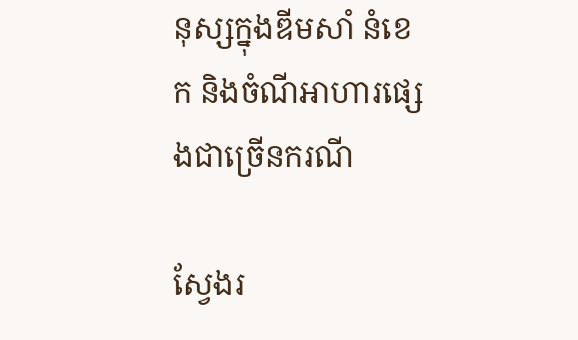នុស្សក្នុងឌីមសាំ នំខេក និងចំណីអាហារផ្សេងជាច្រើនករណី

ស្វែងរ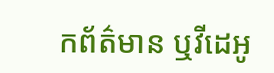កព័ត៌មាន ឬវីដេអូ